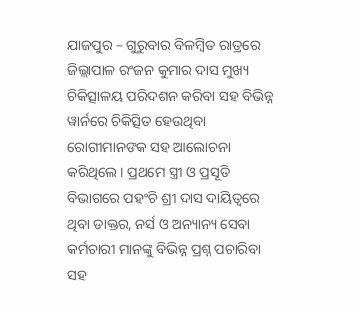ଯାଜପୁର – ଗୁରୁବାର ବିଳମ୍ବିତ ରାତ୍ରରେ ଜିଲ୍ଲାପାଳ ରଂଜନ କୁମାର ଦାସ ମୁଖ୍ୟ ଚିକିତ୍ସାଳୟ ପରିଦଶନ କରିବା ସହ ବିଭିନ୍ନ ୱାର୍ନରେ ଚିକିତ୍ସିତ ହେଉଥିବା ରୋଗୀମାନଙକ ସହ ଆଲୋଚନା କରିଥିଲେ । ପ୍ରଥମେ ସ୍ତ୍ରୀ ଓ ପ୍ରସୂତି ବିଭାଗରେ ପହଂଚି ଶ୍ରୀ ଦାସ ଦାୟିତ୍ୱରେ ଥିବା ଡାକ୍ତର, ନର୍ସ ଓ ଅନ୍ୟାନ୍ୟ ସେବା କର୍ମଚାରୀ ମାନଙ୍କୁ ବିଭିନ୍ନ ପ୍ରଶ୍ନ ପଚାରିବା ସହ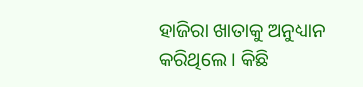ହାଜିରା ଖାତାକୁ ଅନୁଧ୍ୟାନ କରିଥିଲେ । କିଛି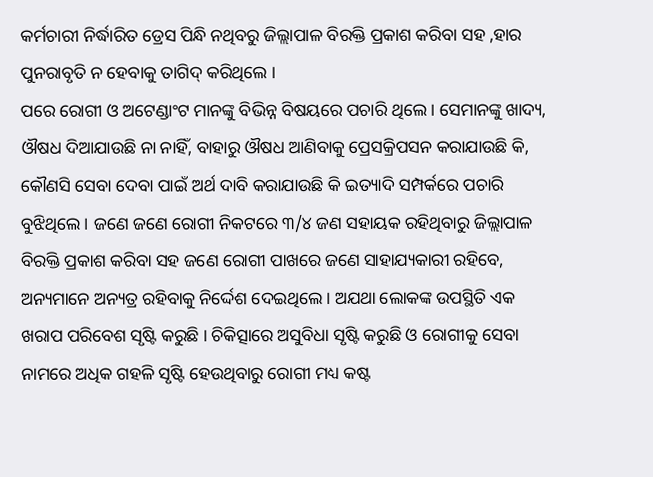କର୍ମଚାରୀ ନିର୍ଦ୍ଧାରିତ ଡ୍ରେସ ପିନ୍ଧି ନଥିବରୁ ଜିଲ୍ଲାପାଳ ବିରକ୍ତି ପ୍ରକାଶ କରିବା ସହ ,ହାର ପୁନରାବୃତି ନ ହେବାକୁ ତାଗିଦ୍ କରିଥିଲେ ।
ପରେ ରୋଗୀ ଓ ଅଟେଣ୍ଡାଂଟ ମାନଙ୍କୁ ବିଭିନ୍ନ ବିଷୟରେ ପଚାରି ଥିଲେ । ସେମାନଙ୍କୁ ଖାଦ୍ୟ, ଔଷଧ ଦିଆଯାଉଛି ନା ନାହିଁ, ବାହାରୁ ଔଷଧ ଆଣିବାକୁ ପ୍ରେସକ୍ରିପସନ କରାଯାଉଛି କି, କୌଣସି ସେବା ଦେବା ପାଇଁ ଅର୍ଥ ଦାବି କରାଯାଉଛି କି ଇତ୍ୟାଦି ସମ୍ପର୍କରେ ପଚାରି ବୁଝିଥିଲେ । ଜଣେ ଜଣେ ରୋଗୀ ନିକଟରେ ୩/୪ ଜଣ ସହାୟକ ରହିଥିବାରୁ ଜିଲ୍ଲାପାଳ ବିରକ୍ତି ପ୍ରକାଶ କରିବା ସହ ଜଣେ ରୋଗୀ ପାଖରେ ଜଣେ ସାହାଯ୍ୟକାରୀ ରହିବେ, ଅନ୍ୟମାନେ ଅନ୍ୟତ୍ର ରହିବାକୁ ନିର୍ଦ୍ଦେଶ ଦେଇଥିଲେ । ଅଯଥା ଲୋକଙ୍କ ଉପସ୍ଥିତି ଏକ ଖରାପ ପରିବେଶ ସୃଷ୍ଟି କରୁଛି । ଚିକିତ୍ସାରେ ଅସୁବିଧା ସୃଷ୍ଟି କରୁଛି ଓ ରୋଗୀକୁ ସେବା ନାମରେ ଅଧିକ ଗହଳି ସୃଷ୍ଟି ହେଉଥିବାରୁ ରୋଗୀ ମଧ୍ୟ କଷ୍ଟ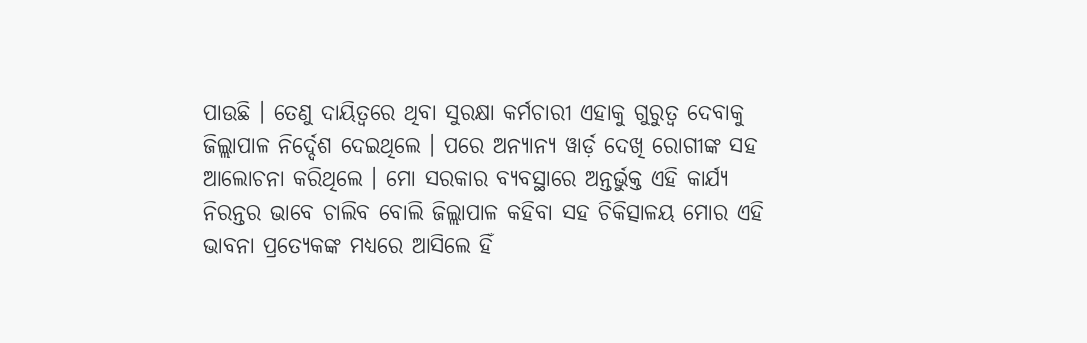ପାଉଛି । ତେଣୁ ଦାୟିତ୍ୱରେ ଥିବା ସୁରକ୍ଷା କର୍ମଚାରୀ ଏହାକୁ ଗୁରୁତ୍ୱ ଦେବାକୁ ଜିଲ୍ଲାପାଳ ନିର୍ଦ୍ଦେଶ ଦେଇଥିଲେ । ପରେ ଅନ୍ୟାନ୍ୟ ୱାର୍ଡ଼ ଦେଖି ରୋଗୀଙ୍କ ସହ ଆଲୋଚନା କରିଥିଲେ । ମୋ ସରକାର ବ୍ୟବସ୍ଥାରେ ଅନ୍ତର୍ଭୁକ୍ତ ଏହି କାର୍ଯ୍ୟ ନିରନ୍ତର ଭାବେ ଚାଲିବ ବୋଲି ଜିଲ୍ଲାପାଳ କହିବା ସହ ଚିକିତ୍ସାଳୟ ମୋର ଏହି ଭାବନା ପ୍ରତ୍ୟେକଙ୍କ ମଧ୍ୟରେ ଆସିଲେ ହିଁ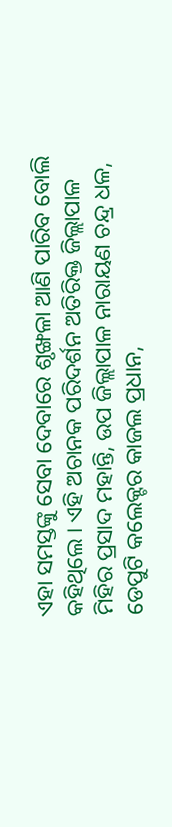ଏହା ସମସ୍ତଙ୍କୁ ସେବା ଦେବାରେ ଶୃଙ୍ଖଳା ଆଣି ପାରିବ ବୋଲି କହିଥିଲେ । ଏହି ଅଚାନକ ପରିଦର୍ଶନ ଅତିରିକ୍ତ ଜିଲ୍ଲାପାଳ ମିହିର ପ୍ରସାଦ ମହାନ୍ତି, ଉପ ଜିଲ୍ଲାପାଳ ନାରାୟଣ ଚନ୍ଦ୍ର ଧଳ, ଡେପୁଟି କଲେକ୍ଟର କାଜଲ ପ୍ରଧାନ,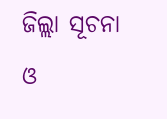ଜିଲ୍ଲା ସୂଚନା ଓ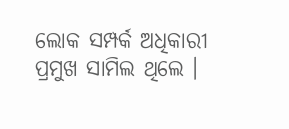ଲୋକ ସମ୍ପର୍କ ଅଧିକାରୀ ପ୍ରମୁଖ ସାମିଲ ଥିଲେ ।